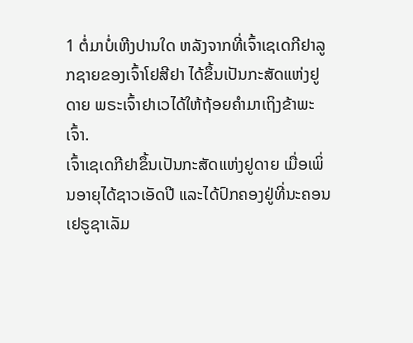1 ຕໍ່ມາບໍ່ເຫີງປານໃດ ຫລັງຈາກທີ່ເຈົ້າເຊເດກີຢາລູກຊາຍຂອງເຈົ້າໂຢສີຢາ ໄດ້ຂຶ້ນເປັນກະສັດແຫ່ງຢູດາຍ ພຣະເຈົ້າຢາເວໄດ້ໃຫ້ຖ້ອຍຄຳມາເຖິງຂ້າພະເຈົ້າ.
ເຈົ້າເຊເດກີຢາຂຶ້ນເປັນກະສັດແຫ່ງຢູດາຍ ເມື່ອເພິ່ນອາຍຸໄດ້ຊາວເອັດປີ ແລະໄດ້ປົກຄອງຢູ່ທີ່ນະຄອນເຢຣູຊາເລັມ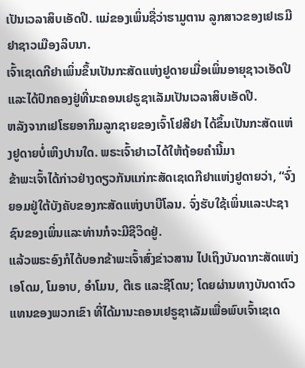ເປັນເວລາສິບເອັດປີ. ແມ່ຂອງເພິ່ນຊື່ວ່າຮາມູຕານ ລູກສາວຂອງເຢເຣມີຢາຊາວເມືອງລິບນາ.
ເຈົ້າເຊເດກີຢາເພິ່ນຂຶ້ນເປັນກະສັດແຫ່ງຢູດາຍເມື່ອເພິ່ນອາຍຸຊາວເອັດປີ ແລະໄດ້ປົກຄອງຢູ່ທີ່ນະຄອນເຢຣູຊາເລັມເປັນເວລາສິບເອັດປີ.
ຫລັງຈາກເຢໂຮຍອາກິມລູກຊາຍຂອງເຈົ້າໂຢສີຢາ ໄດ້ຂຶ້ນເປັນກະສັດແຫ່ງຢູດາຍບໍ່ເຫິງປານໃດ. ພຣະເຈົ້າຢາເວໄດ້ໃຫ້ຖ້ອຍຄຳນີ້ມາ
ຂ້າພະເຈົ້າໄດ້ກ່າວຢ່າງດຽວກັນແກ່ກະສັດເຊເດກີຢາແຫ່ງຢູດາຍວ່າ, “ຈົ່ງຍອມຢູ່ໃຕ້ບັງຄັບຂອງກະສັດແຫ່ງບາບີໂລນ. ຈົ່ງຮັບໃຊ້ເພິ່ນແລະປະຊາຊົນຂອງເພິ່ນແລະທ່ານກໍຈະມີຊີວິດຢູ່.
ແລ້ວພຣະອົງກໍໄດ້ບອກຂ້າພະເຈົ້າສົ່ງຂ່າວສານ ໄປເຖິງບັນດາກະສັດແຫ່ງເອໂດມ, ໂມອາບ, ອຳໂມນ, ຕີເຣ ແລະຊີໂດນ; ໂດຍຜ່ານທາງບັນດາຕົວແທນຂອງພວກເຂົາ ທີ່ໄດ້ມານະຄອນເຢຣູຊາເລັມເພື່ອພົບເຈົ້າເຊເດ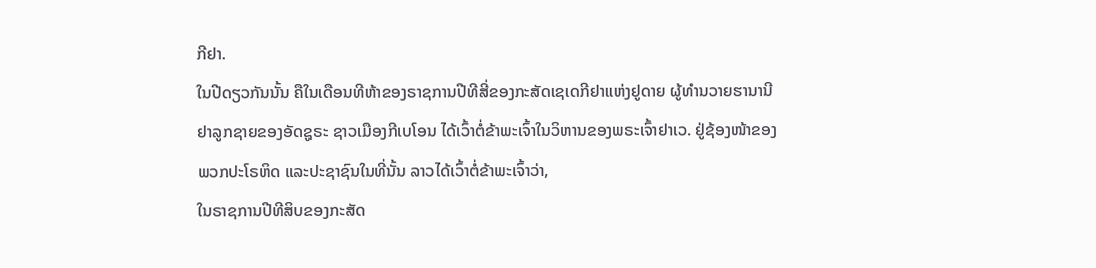ກີຢາ.
ໃນປີດຽວກັນນັ້ນ ຄືໃນເດືອນທີຫ້າຂອງຣາຊການປີທີສີ່ຂອງກະສັດເຊເດກີຢາແຫ່ງຢູດາຍ ຜູ້ທຳນວາຍຮານານີຢາລູກຊາຍຂອງອັດຊູຣະ ຊາວເມືອງກີເບໂອນ ໄດ້ເວົ້າຕໍ່ຂ້າພະເຈົ້າໃນວິຫານຂອງພຣະເຈົ້າຢາເວ. ຢູ່ຊ້ອງໜ້າຂອງພວກປະໂຣຫິດ ແລະປະຊາຊົນໃນທີ່ນັ້ນ ລາວໄດ້ເວົ້າຕໍ່ຂ້າພະເຈົ້າວ່າ,
ໃນຣາຊການປີທີສິບຂອງກະສັດ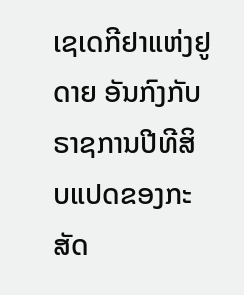ເຊເດກີຢາແຫ່ງຢູດາຍ ອັນກົງກັບຣາຊການປີທີສິບແປດຂອງກະສັດ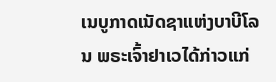ເນບູກາດເນັດຊາແຫ່ງບາບີໂລນ ພຣະເຈົ້າຢາເວໄດ້ກ່າວແກ່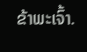ຂ້າພະເຈົ້າ.